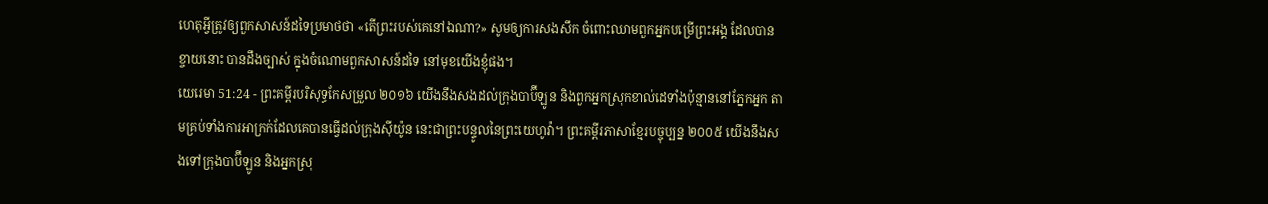ហេតុអ្វីត្រូវឲ្យពួកសាសន៍ដទៃប្រមាថថា «តើព្រះរបស់គេនៅឯណា?» សូមឲ្យការសងសឹក ចំពោះឈាមពួកអ្នកបម្រើព្រះអង្គ ដែលបានខ្ចាយនោះ បានដឹងច្បាស់ ក្នុងចំណោមពួកសាសន៍ដទៃ នៅមុខយើងខ្ញុំផង។
យេរេមា 51:24 - ព្រះគម្ពីរបរិសុទ្ធកែសម្រួល ២០១៦ យើងនឹងសងដល់ក្រុងបាប៊ីឡូន និងពួកអ្នកស្រុកខាល់ដេទាំងប៉ុន្មាននៅភ្នែកអ្នក តាមគ្រប់ទាំងការអាក្រក់ដែលគេបានធ្វើដល់ក្រុងស៊ីយ៉ូន នេះជាព្រះបន្ទូលនៃព្រះយេហូវ៉ា។ ព្រះគម្ពីរភាសាខ្មែរបច្ចុប្បន្ន ២០០៥ យើងនឹងសងទៅក្រុងបាប៊ីឡូន និងអ្នកស្រុ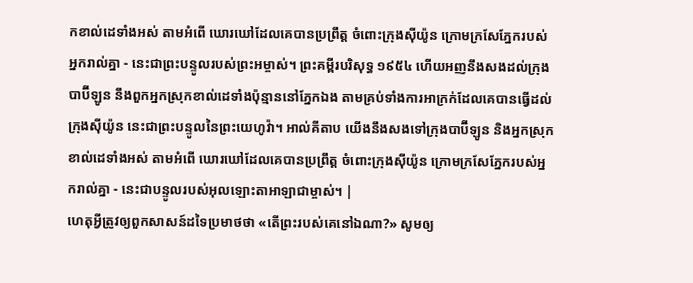កខាល់ដេទាំងអស់ តាមអំពើ ឃោរឃៅដែលគេបានប្រព្រឹត្ត ចំពោះក្រុងស៊ីយ៉ូន ក្រោមក្រសែភ្នែករបស់អ្នករាល់គ្នា - នេះជាព្រះបន្ទូលរបស់ព្រះអម្ចាស់។ ព្រះគម្ពីរបរិសុទ្ធ ១៩៥៤ ហើយអញនឹងសងដល់ក្រុងបាប៊ីឡូន នឹងពួកអ្នកស្រុកខាល់ដេទាំងប៉ុន្មាននៅភ្នែកឯង តាមគ្រប់ទាំងការអាក្រក់ដែលគេបានធ្វើដល់ក្រុងស៊ីយ៉ូន នេះជាព្រះបន្ទូលនៃព្រះយេហូវ៉ា។ អាល់គីតាប យើងនឹងសងទៅក្រុងបាប៊ីឡូន និងអ្នកស្រុកខាល់ដេទាំងអស់ តាមអំពើ ឃោរឃៅដែលគេបានប្រព្រឹត្ត ចំពោះក្រុងស៊ីយ៉ូន ក្រោមក្រសែភ្នែករបស់អ្នករាល់គ្នា - នេះជាបន្ទូលរបស់អុលឡោះតាអាឡាជាម្ចាស់។ |
ហេតុអ្វីត្រូវឲ្យពួកសាសន៍ដទៃប្រមាថថា «តើព្រះរបស់គេនៅឯណា?» សូមឲ្យ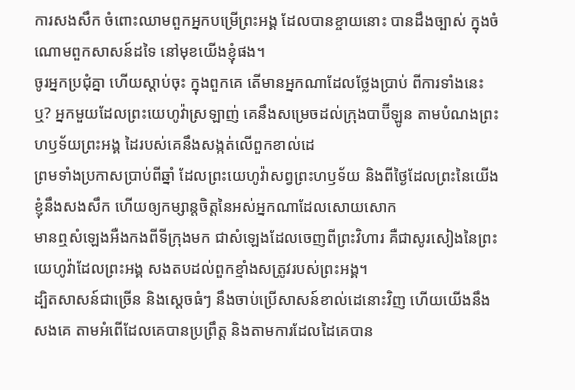ការសងសឹក ចំពោះឈាមពួកអ្នកបម្រើព្រះអង្គ ដែលបានខ្ចាយនោះ បានដឹងច្បាស់ ក្នុងចំណោមពួកសាសន៍ដទៃ នៅមុខយើងខ្ញុំផង។
ចូរអ្នកប្រជុំគ្នា ហើយស្តាប់ចុះ ក្នុងពួកគេ តើមានអ្នកណាដែលថ្លែងប្រាប់ ពីការទាំងនេះឬ? អ្នកមួយដែលព្រះយេហូវ៉ាស្រឡាញ់ គេនឹងសម្រេចដល់ក្រុងបាប៊ីឡូន តាមបំណងព្រះហឫទ័យព្រះអង្គ ដៃរបស់គេនឹងសង្កត់លើពួកខាល់ដេ
ព្រមទាំងប្រកាសប្រាប់ពីឆ្នាំ ដែលព្រះយេហូវ៉ាសព្វព្រះហឫទ័យ និងពីថ្ងៃដែលព្រះនៃយើងខ្ញុំនឹងសងសឹក ហើយឲ្យកម្សាន្តចិត្តនៃអស់អ្នកណាដែលសោយសោក
មានឮសំឡេងអឺងកងពីទីក្រុងមក ជាសំឡេងដែលចេញពីព្រះវិហារ គឺជាសូរសៀងនៃព្រះយេហូវ៉ាដែលព្រះអង្គ សងតបដល់ពួកខ្មាំងសត្រូវរបស់ព្រះអង្គ។
ដ្បិតសាសន៍ជាច្រើន និងស្តេចធំៗ នឹងចាប់ប្រើសាសន៍ខាល់ដេនោះវិញ ហើយយើងនឹងសងគេ តាមអំពើដែលគេបានប្រព្រឹត្ត និងតាមការដែលដៃគេបាន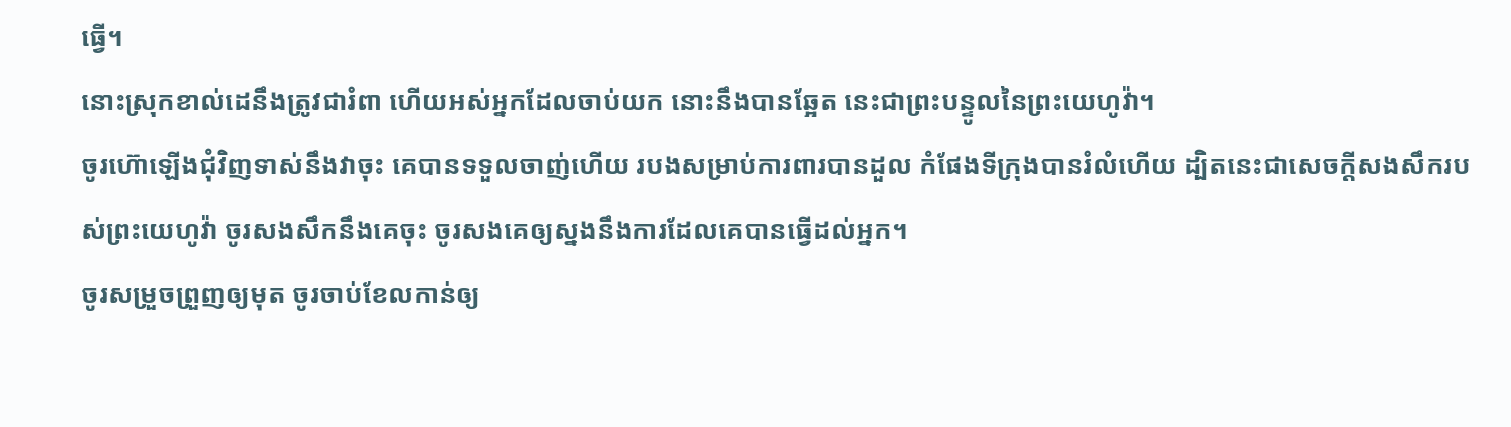ធ្វើ។
នោះស្រុកខាល់ដេនឹងត្រូវជារំពា ហើយអស់អ្នកដែលចាប់យក នោះនឹងបានឆ្អែត នេះជាព្រះបន្ទូលនៃព្រះយេហូវ៉ា។
ចូរហ៊ោឡើងជុំវិញទាស់នឹងវាចុះ គេបានទទួលចាញ់ហើយ របងសម្រាប់ការពារបានដួល កំផែងទីក្រុងបានរំលំហើយ ដ្បិតនេះជាសេចក្ដីសងសឹករបស់ព្រះយេហូវ៉ា ចូរសងសឹកនឹងគេចុះ ចូរសងគេឲ្យស្នងនឹងការដែលគេបានធ្វើដល់អ្នក។
ចូរសម្រួចព្រួញឲ្យមុត ចូរចាប់ខែលកាន់ឲ្យ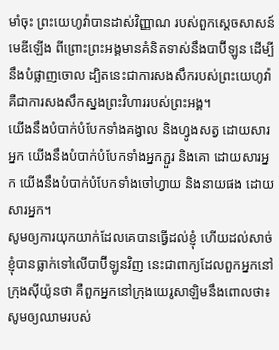មាំចុះ ព្រះយេហូវ៉ាបានដាស់វិញ្ញាណ របស់ពួកស្តេចសាសន៍មេឌីឡើង ពីព្រោះព្រះអង្គមានគំនិតទាស់នឹងបាប៊ីឡូន ដើម្បីនឹងបំផ្លាញចោល ដ្បិតនេះជាការសងសឹករបស់ព្រះយេហូវ៉ា គឺជាការសងសឹកស្នងព្រះវិហាររបស់ព្រះអង្គ។
យើងនឹងបំបាក់បំបែកទាំងគង្វាល និងហ្វូងសត្វ ដោយសារអ្នក យើងនឹងបំបាក់បំបែកទាំងអ្នកភ្ជួរ និងគោ ដោយសារអ្នក យើងនឹងបំបាក់បំបែកទាំងចៅហ្វាយ និងនាយផង ដោយសារអ្នក។
សូមឲ្យការយុកយាក់ដែលគេបានធ្វើដល់ខ្ញុំ ហើយដល់សាច់ខ្ញុំបានធ្លាក់ទៅលើបាប៊ីឡូនវិញ នេះជាពាក្យដែលពួកអ្នកនៅក្រុងស៊ីយ៉ូនថា គឺពួកអ្នកនៅក្រុងយេរូសាឡិមនឹងពោលថា៖ សូមឲ្យឈាមរបស់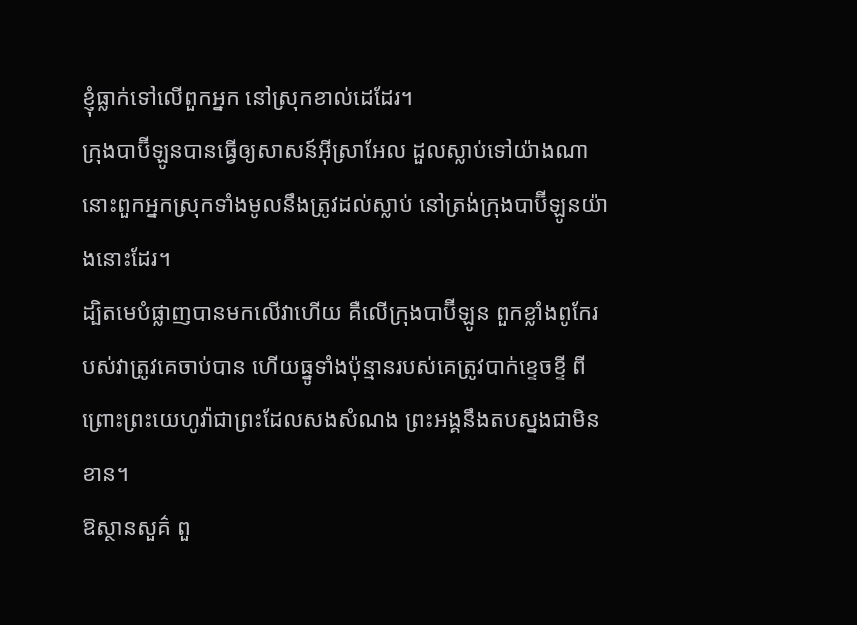ខ្ញុំធ្លាក់ទៅលើពួកអ្នក នៅស្រុកខាល់ដេដែរ។
ក្រុងបាប៊ីឡូនបានធ្វើឲ្យសាសន៍អ៊ីស្រាអែល ដួលស្លាប់ទៅយ៉ាងណា នោះពួកអ្នកស្រុកទាំងមូលនឹងត្រូវដល់ស្លាប់ នៅត្រង់ក្រុងបាប៊ីឡូនយ៉ាងនោះដែរ។
ដ្បិតមេបំផ្លាញបានមកលើវាហើយ គឺលើក្រុងបាប៊ីឡូន ពួកខ្លាំងពូកែរបស់វាត្រូវគេចាប់បាន ហើយធ្នូទាំងប៉ុន្មានរបស់គេត្រូវបាក់ខ្ទេចខ្ទី ពីព្រោះព្រះយេហូវ៉ាជាព្រះដែលសងសំណង ព្រះអង្គនឹងតបស្នងជាមិនខាន។
ឱស្ថានសួគ៌ ពួ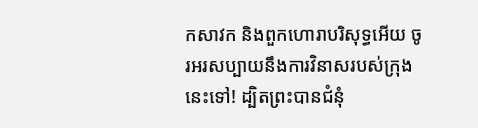កសាវក និងពួកហោរាបរិសុទ្ធអើយ ចូរអរសប្បាយនឹងការវិនាសរបស់ក្រុងនេះទៅ! ដ្បិតព្រះបានជំនុំ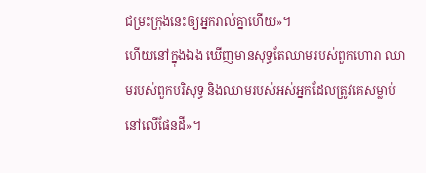ជម្រះក្រុងនេះឲ្យអ្នករាល់គ្នាហើយ»។
ហើយនៅក្នុងឯង ឃើញមានសុទ្ធតែឈាមរបស់ពួកហោរា ឈាមរបស់ពួកបរិសុទ្ធ និងឈាមរបស់អស់អ្នកដែលត្រូវគេសម្លាប់នៅលើផែនដី»។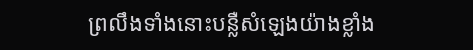ព្រលឹងទាំងនោះបន្លឺសំឡេងយ៉ាងខ្លាំង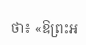ថា៖ «ឱព្រះអ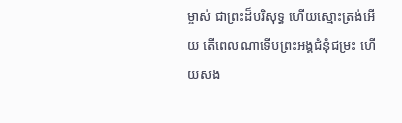ម្ចាស់ ជាព្រះដ៏បរិសុទ្ធ ហើយស្មោះត្រង់អើយ តើពេលណាទើបព្រះអង្គជំនុំជម្រះ ហើយសង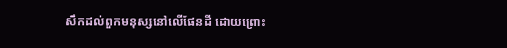សឹកដល់ពួកមនុស្សនៅលើផែនដី ដោយព្រោះ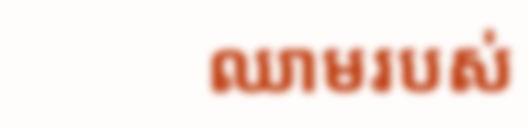ឈាមរបស់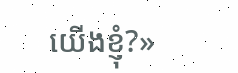យើងខ្ញុំ?»